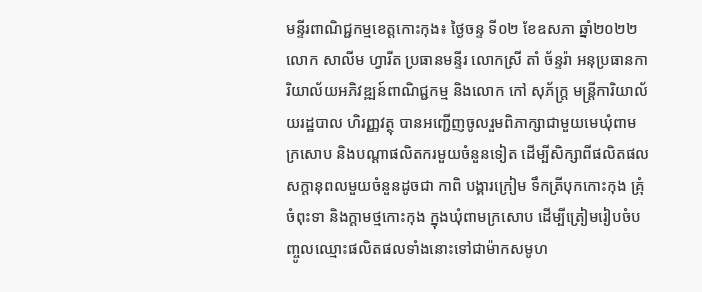មន្ទីរពាណិជ្ជកម្មខេត្តកោះកុង៖ ថ្ងៃចន្ទ ទី០២ ខែឧសភា ឆ្នាំ២០២២ លោក សាលីម ហ្វារីត ប្រធានមន្ទីរ លោកស្រី តាំ ច័ន្ទរ៉ា អនុប្រធានការិយាល័យអភិវឌ្ឍន៍ពាណិជ្ជកម្ម និងលោក កៅ សុភ័ក្ត្រ មន្ត្រីការិយាល័យរដ្ឋបាល ហិរញ្ញវត្ថុ បានអញ្ជើញចូលរួមពិភាក្សាជាមួយមេឃុំពាមក្រសោប និងបណ្តាផលិតករមួយចំនួនទៀត ដើម្បីសិក្សាពីផលិតផលសក្តានុពលមួយចំនួនដូចជា កាពិ បង្គារក្រៀម ទឹកត្រីបុកកោះកុង គ្រុំចំពុះទា និងក្តាមថ្មកោះកុង ក្នុងឃុំពាមក្រសោប ដើម្បីត្រៀមរៀបចំបញ្ចូលឈ្មោះផលិតផលទាំងនោះទៅជាម៉ាកសមូហ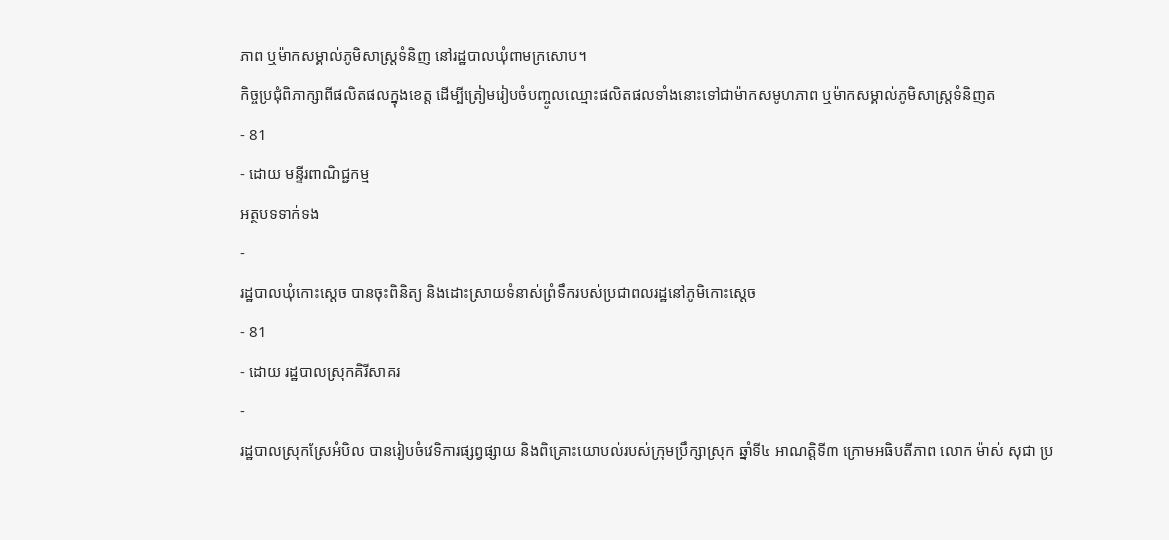ភាព ឬម៉ាកសម្គាល់ភូមិសាស្ត្រទំនិញ នៅរដ្ឋបាលឃុំពាមក្រសោប។
កិច្ចប្រជុំពិភាក្សាពីផលិតផលក្នុងខេត្ត ដើម្បីត្រៀមរៀបចំបញ្ចូលឈ្មោះផលិតផលទាំងនោះទៅជាម៉ាកសមូហភាព ឬម៉ាកសម្គាល់ភូមិសាស្ត្រទំនិញត
- 81
- ដោយ មន្ទីរពាណិជ្ជកម្ម
អត្ថបទទាក់ទង
-
រដ្ឋបាលឃុំកោះស្ដេច បានចុះពិនិត្យ និងដោះស្រាយទំនាស់ព្រំទឹករបស់ប្រជាពលរដ្ឋនៅភូមិកោះស្ដេច
- 81
- ដោយ រដ្ឋបាលស្រុកគិរីសាគរ
-
រដ្ឋបាលស្រុកស្រែអំបិល បានរៀបចំវេទិការផ្សព្វផ្សាយ និងពិគ្រោះយោបល់របស់ក្រុមប្រឹក្សាស្រុក ឆ្នាំទី៤ អាណត្តិទី៣ ក្រោមអធិបតីភាព លោក ម៉ាស់ សុជា ប្រ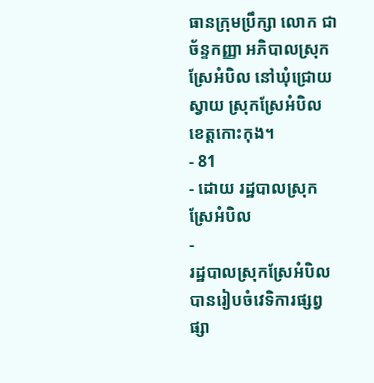ធានក្រុមប្រឹក្សា លោក ជា ច័ន្ទកញ្ញា អភិបាលស្រុកស្រែអំបិល នៅឃុំជ្រោយស្វាយ ស្រុកស្រែអំបិល ខេត្តកោះកុង។
- 81
- ដោយ រដ្ឋបាលស្រុកស្រែអំបិល
-
រដ្ឋបាលស្រុកស្រែអំបិល បានរៀបចំវេទិការផ្សព្វផ្សា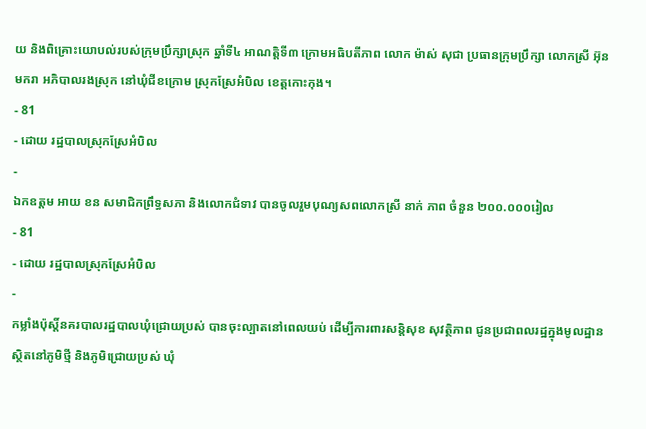យ និងពិគ្រោះយោបល់របស់ក្រុមប្រឹក្សាស្រុក ឆ្នាំទី៤ អាណត្តិទី៣ ក្រោមអធិបតីភាព លោក ម៉ាស់ សុជា ប្រធានក្រុមប្រឹក្សា លោកស្រី អ៊ុន មករា អភិបាលរងស្រុក នៅឃុំជីខក្រោម ស្រុកស្រែអំបិល ខេត្តកោះកុង។
- 81
- ដោយ រដ្ឋបាលស្រុកស្រែអំបិល
-
ឯកឧត្តម អាយ ខន សមាជិកព្រឹទ្ធសភា និងលោកជំទាវ បានចូលរួមបុណ្យសពលោកស្រី នាក់ ភាព ចំនួន ២០០.០០០រៀល
- 81
- ដោយ រដ្ឋបាលស្រុកស្រែអំបិល
-
កម្លាំងប៉ុស្តិ៍នគរបាលរដ្ឋបាលឃុំជ្រោយប្រស់ បានចុះល្បាតនៅពេលយប់ ដើម្បីការពារសន្តិសុខ សុវត្ថិភាព ជូនប្រជាពលរដ្ឋក្នុងមូលដ្ឋាន ស្ថិតនៅភូមិថ្មី និងភូមិជ្រោយប្រស់ ឃុំ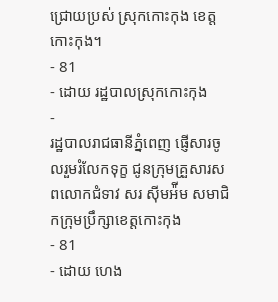ជ្រោយប្រស់ ស្រុកកោះកុង ខេត្តកោះកុង។
- 81
- ដោយ រដ្ឋបាលស្រុកកោះកុង
-
រដ្ឋបាលរាជធានីភ្នំពេញ ផ្ញើសារចូលរួមរំលែកទុក្ខ ជូនក្រុមគ្រួសារសពលោកជំទាវ សរ ស៊ីមអ៉ីម សមាជិកក្រុមប្រឹក្សាខេត្តកោះកុង
- 81
- ដោយ ហេង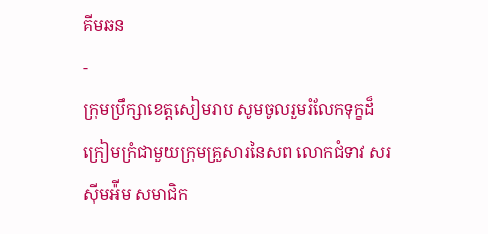គីមឆន
-
ក្រុមប្រឹក្សាខេត្តសៀមរាប សូមចូលរួមរំលែកទុក្ខដ៏ក្រៀមក្រំជាមួយក្រុមគ្រួសារនៃសព លោកជំទាវ សរ ស៊ីមអ៉ីម សមាជិក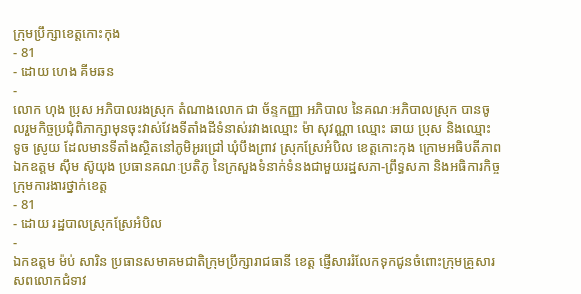ក្រុមប្រឹក្សាខេត្តកោះកុង
- 81
- ដោយ ហេង គីមឆន
-
លោក ហុង ប្រុស អភិបាលរងស្រុក តំណាងលោក ជា ច័ន្ទកញ្ញា អភិបាល នៃគណៈអភិបាលស្រុក បានចូលរួមកិច្ចប្រជុំពិភាក្សាមុនចុះវាស់វែងទីតាំងដីទំនាស់រវាងឈ្មោះ ម៉ា សុវណ្ណា ឈ្មោះ ឆាយ ប្រុស និងឈ្មោះ ទូច ស្រូយ ដែលមានទីតាំងស្ថិតនៅភូមិអូរជ្រៅ ឃុំបឹងព្រាវ ស្រុកស្រែអំបិល ខេត្តកោះកុង ក្រោមអធិបតីភាព ឯកឧត្តម ស៊ឹម ស៊ូយុង ប្រធានគណៈប្រតិភូ នៃក្រសួងទំនាក់ទំនងជាមួយរដ្ឋសភា-ព្រឹទ្ធសភា និងអធិការកិច្ច ក្រុមការងារថ្នាក់ខេត្ត
- 81
- ដោយ រដ្ឋបាលស្រុកស្រែអំបិល
-
ឯកឧត្តម ម៉ប់ សារិន ប្រធានសមាគមជាតិក្រុមប្រឹក្សារាជធានី ខេត្ត ផ្ញើសាររំលែកទុកជូនចំពោះក្រុមគ្រួសារសពលោកជំទាវ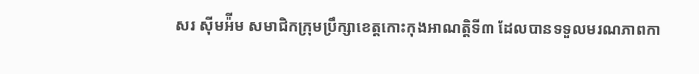សរ ស៊ីមអ៉ីម សមាជិកក្រុមប្រឹក្សាខេត្តកោះកុងអាណត្តិទី៣ ដែលបានទទួលមរណភាពកា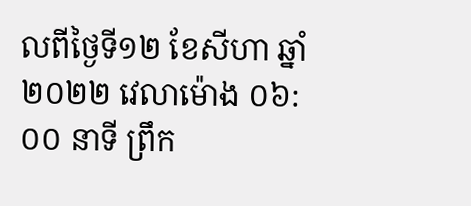លពីថ្ងៃទី១២ ខែសីហា ឆ្នាំ២០២២ វេលាម៉ោង ០៦:០០ នាទី ព្រឹក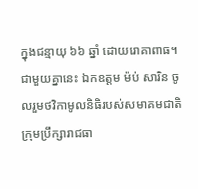ក្នុងជន្មាយុ ៦៦ ឆ្នាំ ដោយរោគាពាធ។ ជាមួយគ្នានេះ ឯកឧត្តម ម៉ប់ សារិន ចូលរួមថវិកាមូលនិធិរបស់សមាគមជាតិក្រុមប្រឹក្សារាជធា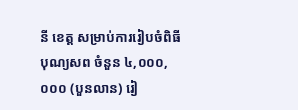នី ខេត្ត សម្រាប់ការរៀបចំពិធីបុណ្យសព ចំនួន ៤,០០០,០០០ (បួនលាន) រៀ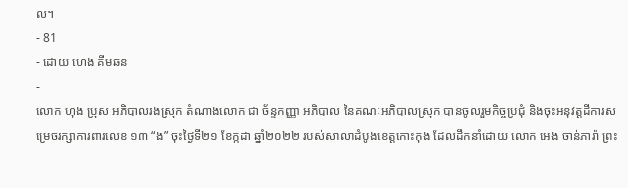ល។
- 81
- ដោយ ហេង គីមឆន
-
លោក ហុង ប្រុស អភិបាលរងស្រុក តំណាងលោក ជា ច័ន្ទកញ្ញា អភិបាល នៃគណៈអភិបាលស្រុក បានចូលរួមកិច្ចប្រជុំ និងចុះអនុវត្តដីការសម្រេចរក្សាការពារលេខ ១៣ “ង” ចុះថ្ងៃទី២១ ខែក្កដា ឆ្នាំ២០២២ របស់សាលាដំបូងខេត្តកោះកុង ដែលដឹកនាំដោយ លោក អេង ចាន់ភារ៉ា ព្រះ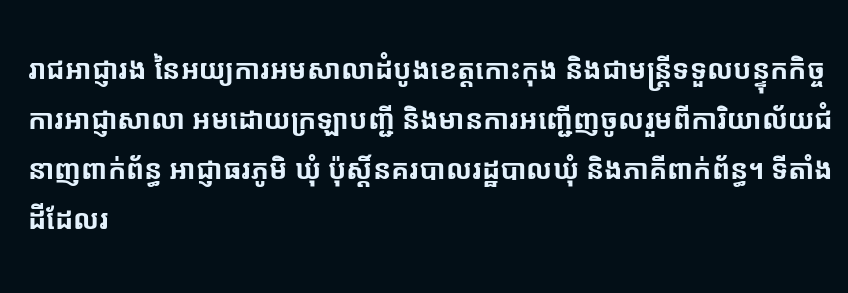រាជអាជ្ញារង នៃអយ្យការអមសាលាដំបូងខេត្តកោះកុង និងជាមន្ត្រីទទួលបន្ទុកកិច្ចការអាជ្ញាសាលា អមដោយក្រឡាបញ្ជី និងមានការអញ្ជើញចូលរួមពីការិយាល័យជំនាញពាក់ព័ន្ធ អាជ្ញាធរភូមិ ឃុំ ប៉ុស្តិ៍នគរបាលរដ្ឋបាលឃុំ និងភាគីពាក់ព័ន្ធ។ ទីតាំងដីដែលរ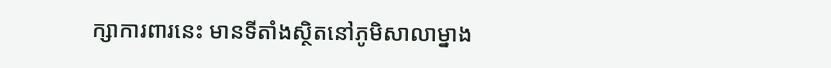ក្សាការពារនេះ មានទីតាំងស្ថិតនៅភូមិសាលាម្នាង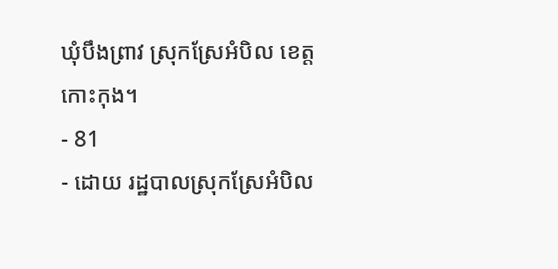ឃុំបឹងព្រាវ ស្រុកស្រែអំបិល ខេត្តកោះកុង។
- 81
- ដោយ រដ្ឋបាលស្រុកស្រែអំបិល